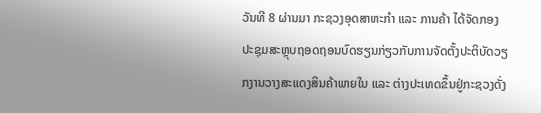ວັນທີ 8 ຜ່ານມາ ກະຊວງອຸດສາຫະກຳ ແລະ ການຄ້າ ໄດ້ຈັດກອງປະຊຸມສະຫຼຸບຖອດຖອນບົດຮຽນກ່ຽວກັບການຈັດຕັ້ງປະຕິບັດວຽກງານວາງສະແດງສິນຄ້າພາຍໃນ ແລະ ຕ່າງປະເທດຂຶ້ນຢູ່ກະຊວງດັ່ງ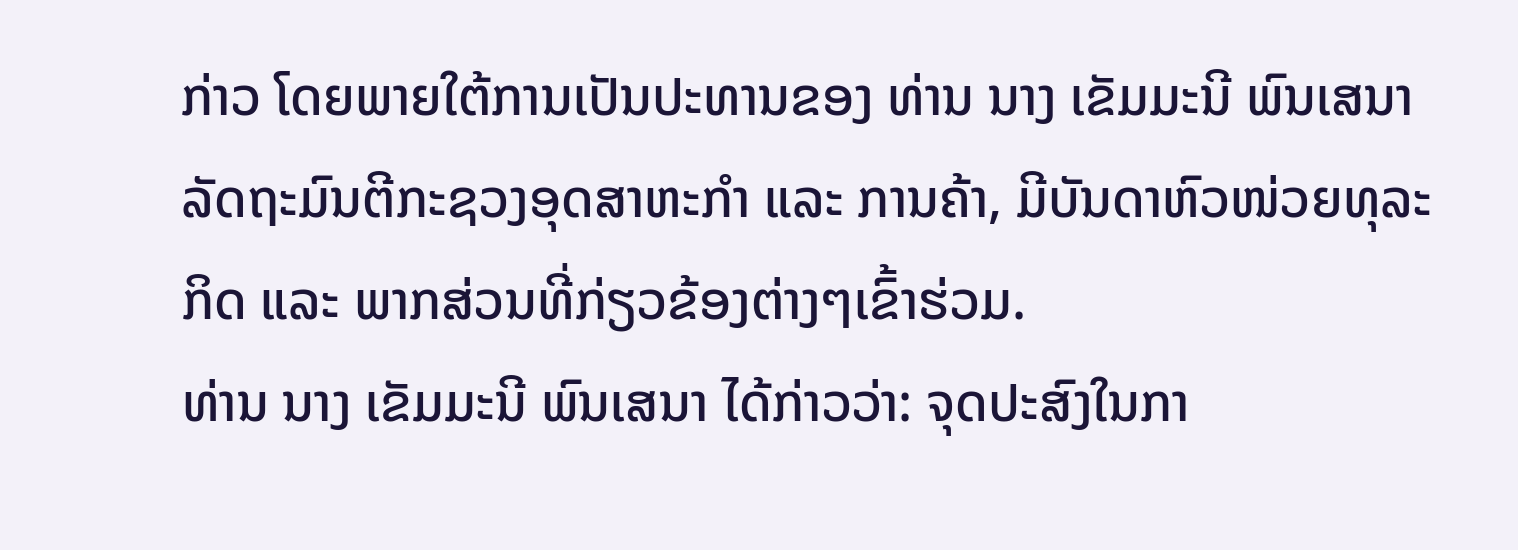ກ່າວ ໂດຍພາຍໃຕ້ການເປັນປະທານຂອງ ທ່ານ ນາງ ເຂັມມະນີ ພົນເສນາ ລັດຖະມົນຕີກະຊວງອຸດສາຫະກຳ ແລະ ການຄ້າ, ມີບັນດາຫົວໜ່ວຍທຸລະກິດ ແລະ ພາກສ່ວນທີ່ກ່ຽວຂ້ອງຕ່າງໆເຂົ້າຮ່ວມ.
ທ່ານ ນາງ ເຂັມມະນີ ພົນເສນາ ໄດ້ກ່າວວ່າ: ຈຸດປະສົງໃນກາ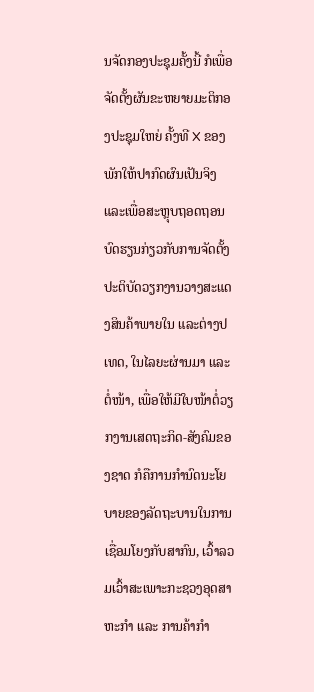ນຈັດກອງປະຊຸມຄັ້ງນີ້ ກໍເພື່ອຈັດຕັ້ງຜັນຂະຫຍາຍມະຕິກອງປະຊຸມໃຫຍ່ ຄັ້ງທີ X ຂອງພັກໃຫ້ປາກົດຜົນເປັນຈິງ ແລະເພື່ອສະຫຼຸບຖອດຖອນບົດຮຽນກ່ຽວກັບການຈັດຕັ້ງປະຕິບັດວຽກງານວາງສະແດງສິນຄ້າພາຍໃນ ແລະຕ່າງປເທດ, ໃນໄລຍະຜ່ານມາ ແລະ ຕໍ່ໜ້າ, ເພື່ອໃຫ້ມີໃບໜ້າຕໍ່ວຽກງານເສດຖະກິດ-ສັງຄົມຂອງຊາດ ກໍຄືການກຳນົດນະໂຍບາຍຂອງລັດຖະບານໃນການເຊື່ອມໂຍງກັບສາກົນ, ເວົ້າລວມເວົ້າສະເພາະກະຊວງອຸດສາຫະກຳ ແລະ ການຄ້າກຳ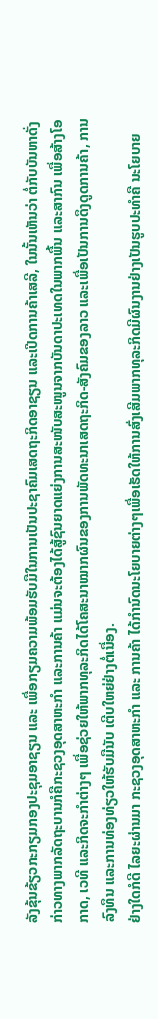ລັງຂຸ້ນຂ້ຽວກະກຽມກອງປະຊຸມອາຊຽນ ແລະ ເພື່ອກຽມຄວາມພ້ອມຮັບມືໃນການເປັນປະຊາຄົມເສດຖະກິດອາຊຽນ ແລະເປີດການຄ້າເສລີ, ໃນນັ້ນເຫັນວ່າ ຕໍ່ກັບບັນຫາດັ່ງກ່າວທາງພາກລັດຖະບານກໍຄືກະຊວງອຸດສາຫະກຳ ແລະການຄ້າ ແມ່ນຈະຕ້ອງໄດ້ສູ້ຊົນຍາດແຍ່ງການສະໜັບສະໜູນຈາກບັນດາປະເທດໃນພາກພື້ນ ແລະສາກົນ ເພື່ອສ້າງໂອກາດ, ເວທີ ແລະກິດຈະກຳຕ່າງໆ ເພື່ອຊ່ວຍໃຫ້ພາກທຸລະກິດໄດ້ໂຄສະນາໝາກຜົນຂອງການພັດທະນາເສດຖະກິດ-ສັງຄົມຂອງລາວ ແລະເພື່ອເປັນການດຶງດູດການຄ້າ, ການລົງທຶນ ແລະການທ່ອງທ່ຽວໃຫ້ຮັບມືນັບ ເຕີບໃຫຍ່ຢ່າງຕໍ່ເນື່ອງ.
ຢ່າງໃດກໍດີ ໄລຍະຜ່ານມາ ກະຊວງອຸດສາຫະກຳ ແລະ ການຄ້າ ໄດ້ກຳນົດນະໂຍບາຍຕ່າງໆເພື່ອເຮັດໃຫ້ການສົ່ງເສີມພາກທຸລະກິດມີຜົນງານຢ່າງເປັນຮູບປະທຳຄື ນະໂຍບາຍ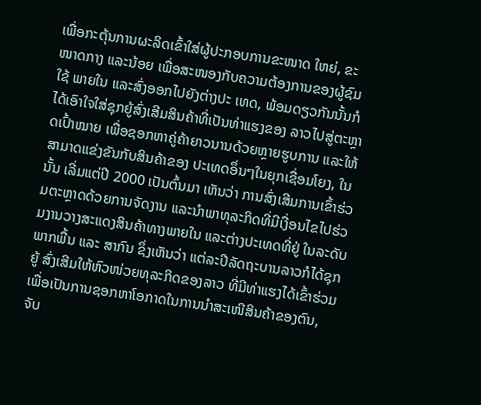ເພື່ອກະຕຸ້ນການຜະລິດເຂົ້າໃສ່ຜູ້ປະກອບການຂະໜາດ ໃຫຍ່, ຂະໜາດກາງ ແລະນ້ອຍ ເພື່ອສະໜອງກັບຄວາມຕ້ອງການຂອງຜູ້ຊົມໃຊ້ ພາຍໃນ ແລະສົ່ງອອກໄປຍັງຕ່າງປະ ເທດ, ພ້ອມດຽວກັນນັ້ນກໍໄດ້ເອົາໃຈໃສ່ຊຸກຍູ້ສົ່ງເສີມສິນຄ້າທີ່ເປັນທ່າແຮງຂອງ ລາວໄປສູ່ຕະຫຼາດເປົ້າໝາຍ ເພື່ອຊອກຫາຄູ່ຄ້າຍາວນານດ້ວຍຫຼາຍຮູບການ ແລະໃຫ້ສາມາດແຂ່ງຂັນກັບສິນຄ້າຂອງ ປະເທດອຶ່ນໆໃນຍຸກເຊື່ອມໂຍງ, ໃນນັ້ນ ເລີ່ມແຕ່ປີ 2000 ເປັນຕົ້ນມາ ເຫັນວ່າ ການສົ່ງເສີມການເຂົ້າຮ່ວມຕະຫຼາດດ້ວຍການຈັດງານ ແລະນຳພາທຸລະກິດທີ່ມີເງື່ອນໄຂໄປຮ່ວມງານວາງສະແດງສິນຄ້າທາງພາຍໃນ ແລະຕ່າງປະເທດທີ່ຢູ່ ໃນລະດັບພາກພື້ນ ແລະ ສາກົນ ຊຶ່ງເຫັນວ່າ ແຕ່ລະປີລັດຖະບານລາວກໍໄດ້ຊຸກຍູ້ ສົ່ງເສີມໃຫ້ຫົວໜ່ວຍທຸລະກິດຂອງລາວ ທີ່ມີທ່າແຮງໄດ້ເຂົ້າຮ່ວມ ເພື່ອເປັນການຊອກຫາໂອກາດໃນການນຳສະເໜີສິນຄ້າຂອງຕົນ, ຈັບ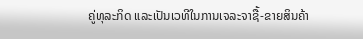ຄູ່ທຸລະກິດ ແລະເປັນເວທີໃນການເຈລະຈາຊື້-ຂາຍສິນຄ້າ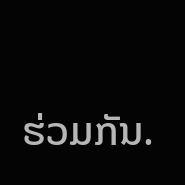ຮ່ວມກັນ.